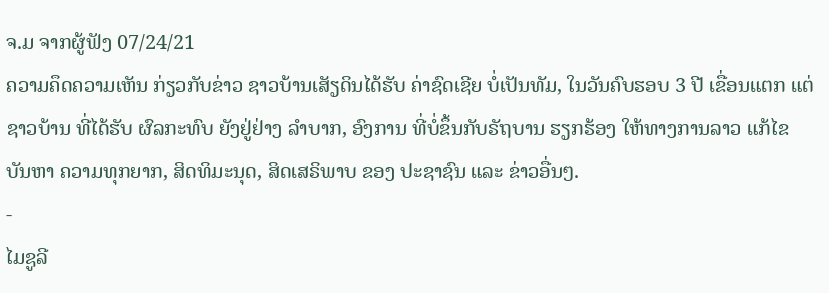ຈ.ມ ຈາກຜູ້ຟັງ 07/24/21
ຄວາມຄຶດຄວາມເຫັນ ກ່ຽວກັບຂ່າວ ຊາວບ້ານເສັຽດິນໄດ້ຮັບ ຄ່າຊົດເຊີຍ ບໍ່ເປັນທັມ, ໃນວັນຄົບຮອບ 3 ປີ ເຂື່ອນແຕກ ແຕ່ຊາວບ້ານ ທີ່ໄດ້ຮັບ ຜົລກະທົບ ຍັງຢູ່ຢ່າງ ລຳບາກ, ອົງການ ທີ່ບໍ່ຂຶ້ນກັບຣັຖບານ ຮຽກຮ້ອງ ໃຫ້ທາງການລາວ ແກ້ໄຂ ບັນຫາ ຄວາມທຸກຍາກ, ສິດທິມະນຸດ, ສິດເສຣິພາບ ຂອງ ປະຊາຊົນ ແລະ ຂ່າວອື່ນໆ.
-
ໄມຊູລີ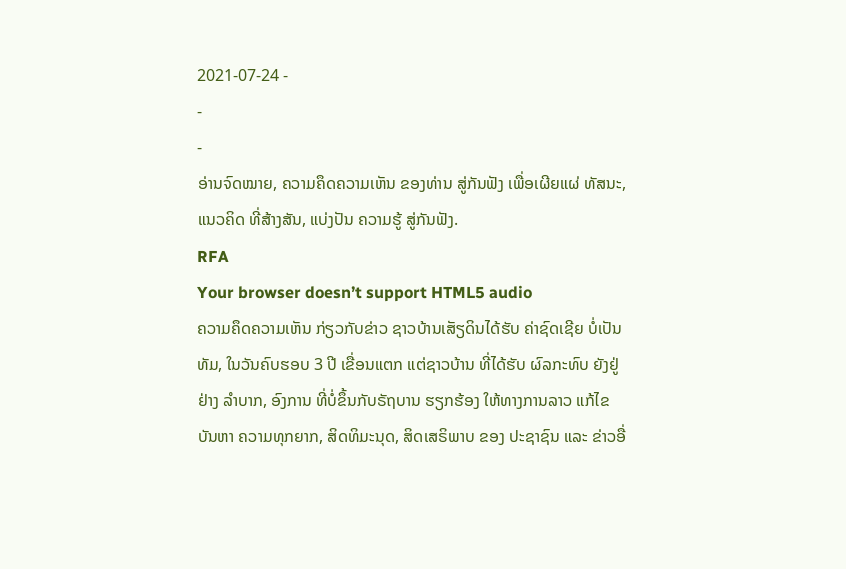2021-07-24 -
-
-
ອ່ານຈົດໝາຍ, ຄວາມຄຶດຄວາມເຫັນ ຂອງທ່ານ ສູ່ກັນຟັງ ເພື່ອເຜີຍແຜ່ ທັສນະ, ແນວຄິດ ທີ່ສ້າງສັນ, ແບ່ງປັນ ຄວາມຮູ້ ສູ່ກັນຟັງ.
RFA
Your browser doesn’t support HTML5 audio
ຄວາມຄຶດຄວາມເຫັນ ກ່ຽວກັບຂ່າວ ຊາວບ້ານເສັຽດິນໄດ້ຮັບ ຄ່າຊົດເຊີຍ ບໍ່ເປັນທັມ, ໃນວັນຄົບຮອບ 3 ປີ ເຂື່ອນແຕກ ແຕ່ຊາວບ້ານ ທີ່ໄດ້ຮັບ ຜົລກະທົບ ຍັງຢູ່ຢ່າງ ລຳບາກ, ອົງການ ທີ່ບໍ່ຂຶ້ນກັບຣັຖບານ ຮຽກຮ້ອງ ໃຫ້ທາງການລາວ ແກ້ໄຂ ບັນຫາ ຄວາມທຸກຍາກ, ສິດທິມະນຸດ, ສິດເສຣິພາບ ຂອງ ປະຊາຊົນ ແລະ ຂ່າວອື່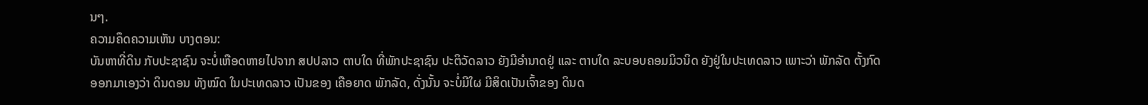ນໆ.
ຄວາມຄຶດຄວາມເຫັນ ບາງຕອນ:
ບັນຫາທີ່ດິນ ກັບປະຊາຊົນ ຈະບໍ່ເຫືອດຫາຍໄປຈາກ ສປປລາວ ຕາບໃດ ທີ່ພັກປະຊາຊົນ ປະຕິວັດລາວ ຍັງມີອຳນາດຢູ່ ແລະ ຕາບໃດ ລະບອບຄອມມິວນິດ ຍັງຢູ່ໃນປະເທດລາວ ເພາະວ່າ ພັກລັດ ຕັ້ງກົດ ອອກມາເອງວ່າ ດິນດອນ ທັງໝົດ ໃນປະເທດລາວ ເປັນຂອງ ເຄືອຍາດ ພັກລັດ, ດັ່ງນັ້ນ ຈະບໍ່ມີໃຜ ມີສິດເປັນເຈົ້າຂອງ ດິນດ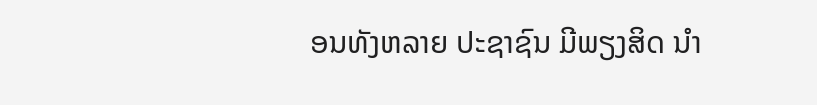ອນທັງຫລາຍ ປະຊາຊົນ ມີພຽງສິດ ນຳ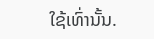ໃຊ້ເທົ່ານັ້ນ.